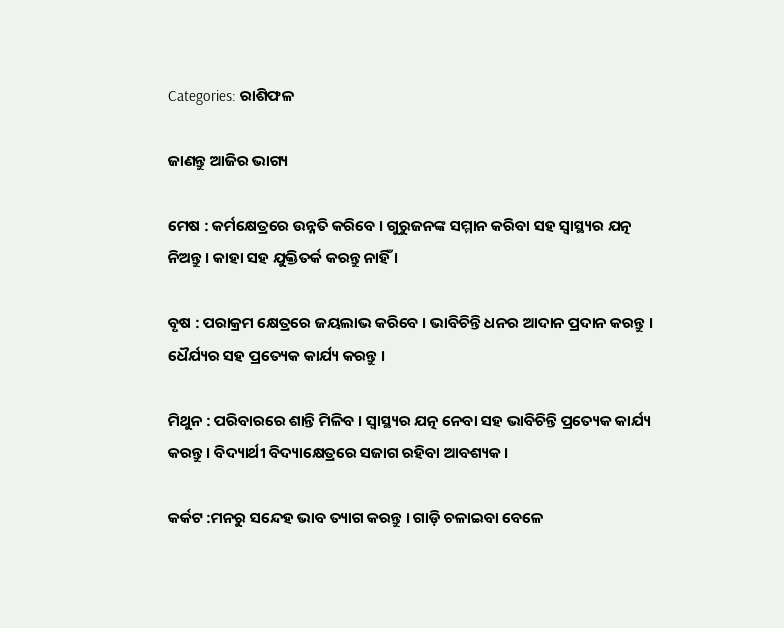Categories: ରାଶିଫଳ

ଜାଣନ୍ତୁ ଆଜିର ଭାଗ୍ୟ

ମେଷ : କର୍ମକ୍ଷେତ୍ରରେ ଉନ୍ନତି କରିବେ । ଗୁରୁଜନଙ୍କ ସମ୍ମାନ କରିବା ସହ ସ୍ୱାସ୍ଥ୍ୟର ଯତ୍ନ ନିଅନ୍ତୁ । କାହା ସହ ଯୁକ୍ତିତର୍କ କରନ୍ତୁ ନାହିଁ ।

ବୃଷ : ପରାକ୍ରମ କ୍ଷେତ୍ରରେ ଜୟଲାଭ କରିବେ । ଭାବିଚିନ୍ତି ଧନର ଆଦାନ ପ୍ରଦାନ କରନ୍ତୁ । ଧୈର୍ଯ୍ୟର ସହ ପ୍ରତ୍ୟେକ କାର୍ଯ୍ୟ କରନ୍ତୁ ।

ମିଥୁନ : ପରିବାରରେ ଶାନ୍ତି ମିଳିବ । ସ୍ୱାସ୍ଥ୍ୟର ଯତ୍ନ ନେବା ସହ ଭାବିଚିନ୍ତି ପ୍ରତ୍ୟେକ କାର୍ଯ୍ୟ କରନ୍ତୁ । ବିଦ୍ୟାର୍ଥୀ ବିଦ୍ୟାକ୍ଷେତ୍ରରେ ସଜାଗ ରହିବା ଆବଶ୍ୟକ ।

କର୍କଟ :ମନରୁ ସନ୍ଦେହ ଭାବ ତ୍ୟାଗ କରନ୍ତୁ । ଗାଡ଼ି ଚଳାଇବା ବେଳେ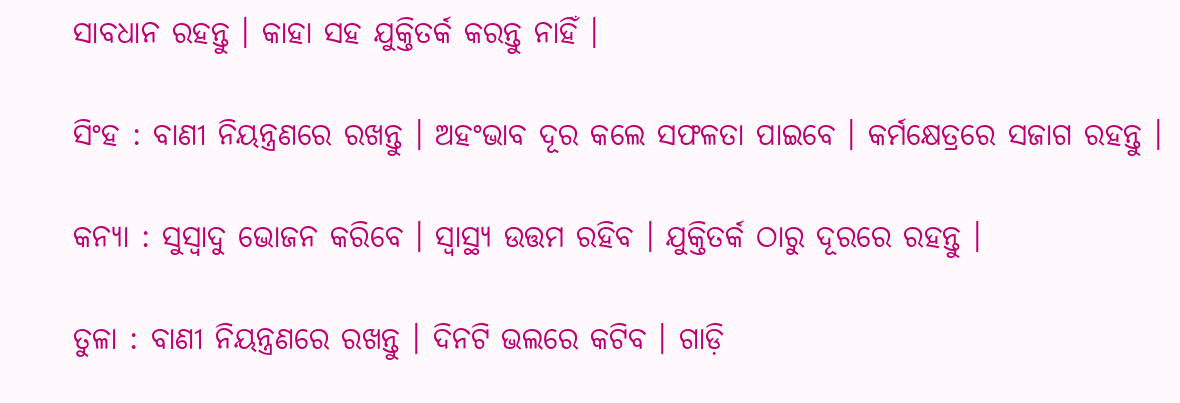ସାବଧାନ ରହନ୍ତୁ । କାହା ସହ ଯୁକ୍ତିତର୍କ କରନ୍ତୁ ନାହିଁ ।

ସିଂହ : ବାଣୀ ନିୟନ୍ତ୍ରଣରେ ରଖନ୍ତୁ । ଅହଂଭାବ ଦୂର କଲେ ସଫଳତା ପାଇବେ । କର୍ମକ୍ଷେତ୍ରରେ ସଜାଗ ରହନ୍ତୁ ।

କନ୍ୟା : ସୁସ୍ୱାଦୁ ଭୋଜନ କରିବେ । ସ୍ୱାସ୍ଥ୍ୟ ଉତ୍ତମ ରହିବ । ଯୁକ୍ତିତର୍କ ଠାରୁ ଦୂରରେ ରହନ୍ତୁ ।

ତୁଳା : ବାଣୀ ନିୟନ୍ତ୍ରଣରେ ରଖନ୍ତୁ । ଦିନଟି ଭଲରେ କଟିବ । ଗାଡ଼ି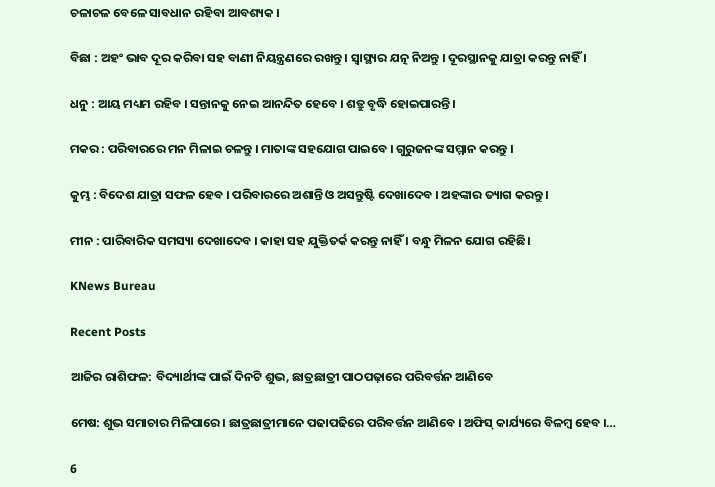ଚଳାଚଳ ବେଳେ ସାବଧାନ ରହିବା ଆବଶ୍ୟକ ।

ବିଛା : ଅହଂ ଭାବ ଦୂର କରିବା ସହ ବାଣୀ ନିୟନ୍ତ୍ରଣରେ ରଖନ୍ତୁ । ସ୍ୱାସ୍ଥ୍ୟର ଯତ୍ନ ନିଅନ୍ତୁ । ଦୂରସ୍ଥାନକୁ ଯାତ୍ରା କରନ୍ତୁ ନାହିଁ ।

ଧନୁ : ଆୟ ମଧ୍ୟମ ରହିବ । ସନ୍ତାନକୁ ନେଇ ଆନନ୍ଦିତ ହେବେ । ଶତ୍ରୁ ବୃଦ୍ଧି ହୋଇପାରନ୍ତି ।

ମକର : ପରିବାରରେ ମନ ମିଳାଇ ଚଳନ୍ତୁ । ମାତାଙ୍କ ସହଯୋଗ ପାଇବେ । ଗୁରୁଜନଙ୍କ ସମ୍ମାନ କରନ୍ତୁ ।

କୁମ୍ଭ : ବିଦେଶ ଯାତ୍ରା ସଫଳ ହେବ । ପରିବାରରେ ଅଶାନ୍ତି ଓ ଅସନ୍ତୁଷ୍ଟି ଦେଖାଦେବ । ଅହଙ୍କାର ତ୍ୟାଗ କରନ୍ତୁ ।

ମୀନ : ପାରିବାରିକ ସମସ୍ୟା ଦେଖାଦେବ । କାହା ସହ ଯୁକ୍ତିତର୍କ କରନ୍ତୁ ନାହିଁ । ବନ୍ଧୁ ମିଳନ ଯୋଗ ରହିଛି।

KNews Bureau

Recent Posts

ଆଜିର ରାଶିଫଳ: ବିଦ୍ୟାର୍ଥୀଙ୍କ ପାଇଁ ଦିନଟି ଶୁଭ, ଛାତ୍ରଛାତ୍ରୀ ପାଠପଢ଼ାରେ ପରିବର୍ତ୍ତନ ଆଣିବେ

ମେଷ: ଶୁଭ ସମାଚାର ମିଳିପାରେ । ଛାତ୍ରଛାତ୍ରୀମାନେ ପଢାପଢିରେ ପରିବର୍ତ୍ତନ ଆଣିବେ । ଅଫିସ୍ କାର୍ଯ୍ୟରେ ବିଳମ୍ବ ହେବ ।…

6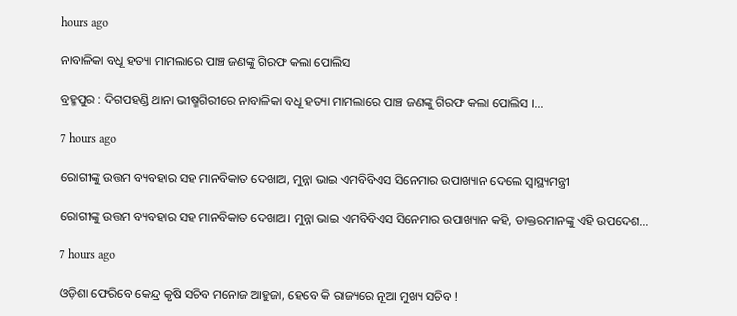hours ago

ନାବାଳିକା ବଧୂ ହତ୍ୟା ମାମଲାରେ ପାଞ୍ଚ ଜଣଙ୍କୁ ଗିରଫ କଲା ପୋଲିସ

ବ୍ରହ୍ମପୁର : ଦିଗପହଣ୍ଡି ଥାନା ଭୀଷ୍ମଗିରୀରେ ନାବାଳିକା ବଧୂ ହତ୍ୟା ମାମଲାରେ ପାଞ୍ଚ ଜଣଙ୍କୁ ଗିରଫ କଲା ପୋଲିସ ।…

7 hours ago

ରୋଗୀଙ୍କୁ ଉତ୍ତମ ବ୍ୟବହାର ସହ ମାନବିକାତ ଦେଖାଅ, ମୁନ୍ନା ଭାଇ ଏମବିବିଏସ ସିନେମାର ଉପାଖ୍ୟାନ ଦେଲେ ସ୍ବାସ୍ଥ୍ୟମନ୍ତ୍ରୀ

ରୋଗୀଙ୍କୁ ଉତ୍ତମ ବ୍ୟବହାର ସହ ମାନବିକାତ ଦେଖାଅ। ମୁନ୍ନା ଭାଇ ଏମବିବିଏସ ସିନେମାର ଉପାଖ୍ୟାନ କହି, ଡାକ୍ତରମାନଙ୍କୁ ଏହି ଉପଦେଶ…

7 hours ago

ଓଡ଼ିଶା ଫେରିବେ କେନ୍ଦ୍ର କୃଷି ସଚିବ ମନୋଜ ଆହୁଜା, ହେବେ କି ରାଜ୍ୟରେ ନୂଆ ମୁଖ୍ୟ ସଚିବ !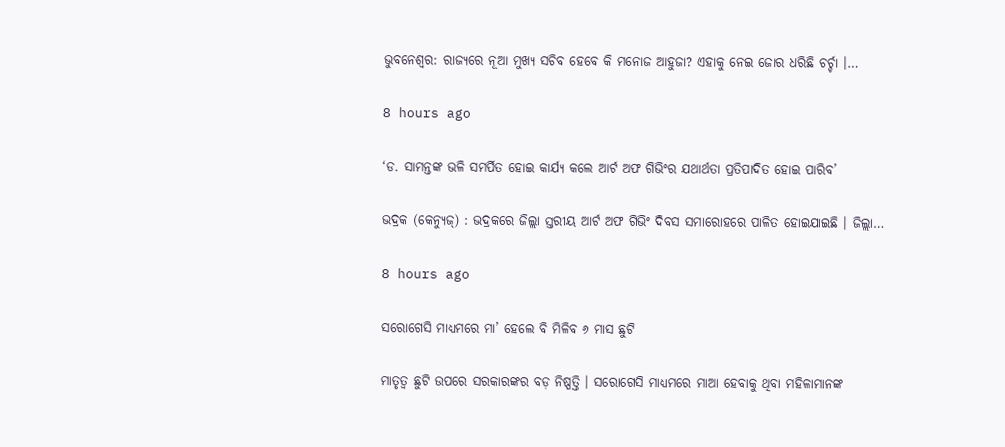ଭୁବନେଶ୍ୱର: ରାଜ୍ୟରେ ନୂଆ ମୁଖ୍ୟ ସଚିବ ହେବେ କି ମନୋଜ ଆହୁଜା? ଏହାକୁ ନେଇ ଜୋର ଧରିଛି ଚର୍ଚ୍ଚା ।…

8 hours ago

‘ଡ. ସାମନ୍ତଙ୍କ ଭଳି ସମର୍ପିତ ହୋଇ କାର୍ଯ୍ୟ କଲେ ଆର୍ଟ ଅଫ ଗିଭିଂର ଯଥାର୍ଥତା ପ୍ରତିପାଦିତ ହୋଇ ପାରିବ’

ଭଦ୍ରକ (କେନ୍ୟୁଜ୍‌) : ଭଦ୍ରକରେ ଜିଲ୍ଲା ସ୍ତରୀୟ ଆର୍ଟ ଅଫ ଗିଭିଂ ଦିବସ ସମାରୋହରେ ପାଳିତ ହୋଇଯାଇଛି । ଜିଲ୍ଲା…

8 hours ago

ସରୋଗେସି ମାଧ୍ୟମରେ ମା’ ହେଲେ ବି ମିଳିବ ୬ ମାସ ଛୁଟି

ମାତୃତ୍ୱ ଛୁଟି ଉପରେ ସରକାରଙ୍କର ବଡ଼ ନିଷ୍ପତ୍ତି । ସରୋଗେସି ମାଧ୍ୟମରେ ମାଆ ହେବାକୁ ଥିବା ମହିଳାମାନଙ୍କ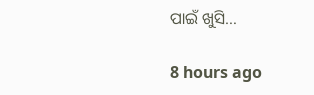ପାଇଁ ଖୁସି…

8 hours ago